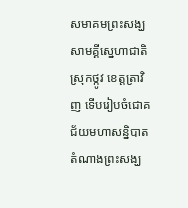សមាគមព្រះសង្ឃសាមគ្គីស្នេហាជាតិស្រុកថ្កូវ ខេត្តត្រាវិញ ទើបរៀបចំជោគជ័យមហាសន្និបាតតំណាងព្រះសង្ឃ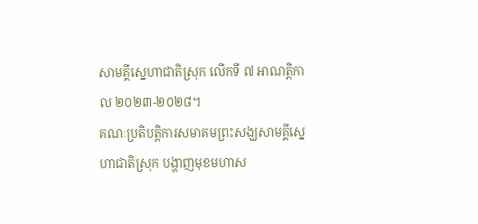សាមគ្គីស្នេហាជាតិស្រុក លើកទី ៧ អាណត្តិកាល ២០២៣-២០២៨។
គណៈប្រតិបត្តិការសមាគមព្រះសង្ឃសាមគ្គីស្នេហាជាតិស្រុក បង្ហាញមុខមហាស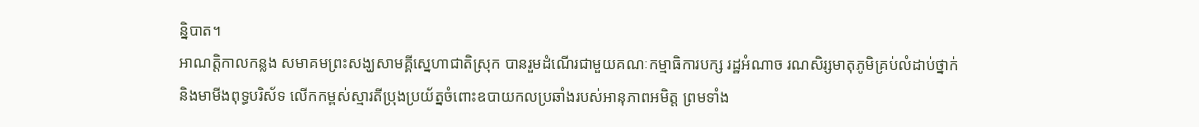ន្និបាត។
អាណត្តិកាលកន្លង សមាគមព្រះសង្ឃសាមគ្គីស្នេហាជាតិស្រុក បានរួមដំណើរជាមួយគណៈកម្មាធិការបក្ស រដ្ឋអំណាច រណសិរ្សមាតុភូមិគ្រប់លំដាប់ថ្នាក់ និងមាមីងពុទ្ធបរិស័ទ លើកកម្ពស់ស្មារតីប្រុងប្រយ័ត្នចំពោះឧបាយកលប្រឆាំងរបស់អានុភាពអមិត្ត ព្រមទាំង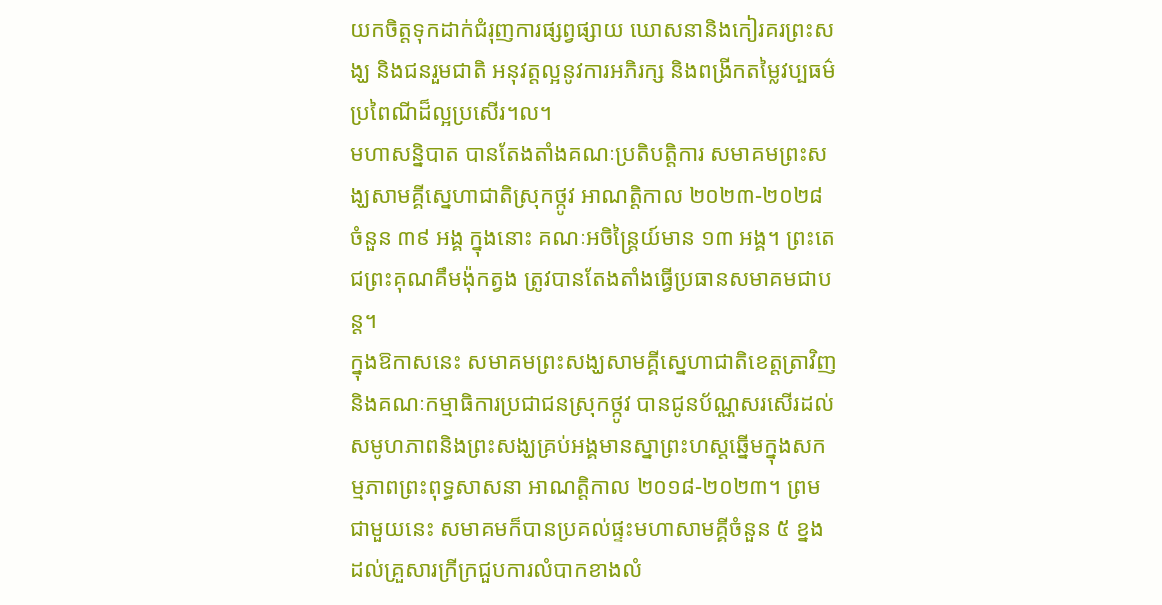យកចិត្តទុកដាក់ជំរុញការផ្សព្វផ្សាយ ឃោសនានិងកៀរគរព្រះសង្ឃ និងជនរួមជាតិ អនុវត្តល្អនូវការអភិរក្ស និងពង្រីកតម្លៃវប្បធម៌ប្រពៃណីដ៏ល្អប្រសើរ។ល។
មហាសន្និបាត បានតែងតាំងគណៈប្រតិបត្តិការ សមាគមព្រះសង្ឃសាមគ្គីស្នេហាជាតិស្រុកថ្កូវ អាណត្តិកាល ២០២៣-២០២៨ ចំនួន ៣៩ អង្គ ក្នុងនោះ គណៈអចិន្ត្រៃយ៍មាន ១៣ អង្គ។ ព្រះតេជព្រះគុណគឹមង៉ុកត្វង ត្រូវបានតែងតាំងធ្វើប្រធានសមាគមជាបន្ត។
ក្នុងឱកាសនេះ សមាគមព្រះសង្ឃសាមគ្គីស្នេហាជាតិខេត្តត្រាវិញ និងគណៈកម្មាធិការប្រជាជនស្រុកថ្កូវ បានជូនប័ណ្ណសរសើរដល់សមូហភាពនិងព្រះសង្ឃគ្រប់អង្គមានស្នាព្រះហស្ដឆ្នើមក្នុងសកម្មភាពព្រះពុទ្ធសាសនា អាណត្តិកាល ២០១៨-២០២៣។ ព្រមជាមួយនេះ សមាគមក៏បានប្រគល់ផ្ទះមហាសាមគ្គីចំនួន ៥ ខ្នង ដល់គ្រួសារក្រីក្រជួបការលំបាកខាងលំ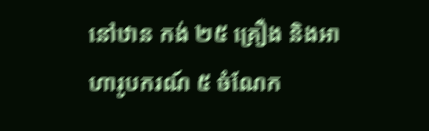នៅឋាន កង់ ២៥ គ្រឿង និងអាហារូបករណ៍ ៥ ចំណែក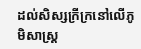ដល់សិស្សក្រីក្រនៅលើភូមិសាស្រ្ត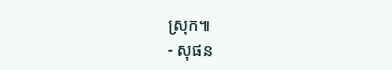ស្រុក៕
- សុផន